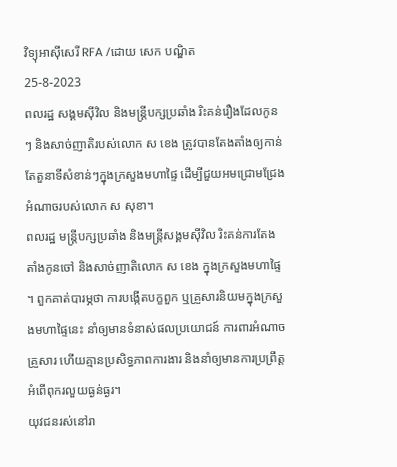វិទ្យុអាស៊ីសេរី RFA /ដោយ សេក បណ្ឌិត
25-8-2023
ពលរដ្ឋ សង្គមស៊ីវិល និងមន្ត្រីបក្សប្រឆាំង រិះគន់រឿងដែលកូនៗ និងសាច់ញាតិរបស់លោក ស ខេង ត្រូវបានតែងតាំងឲ្យកាន់តែតួនាទីសំខាន់ៗក្នុងក្រសួងមហាផ្ទៃ ដើម្បីជួយអមជ្រោមជ្រែងអំណាចរបស់លោក ស សុខា។
ពលរដ្ឋ មន្ត្រីបក្សប្រឆាំង និងមន្ត្រីសង្គមស៊ីវិល រិះគន់ការតែងតាំងកូនចៅ និងសាច់ញាតិលោក ស ខេង ក្នុងក្រសួងមហាផ្ទៃ ។ ពួកគាត់បារម្ភថា ការបង្កើតបក្ខពួក ឬគ្រួសារនិយមក្នុងក្រសួងមហាផ្ទៃនេះ នាំឲ្យមានទំនាស់ផលប្រយោជន៍ ការពារអំណាចគ្រួសារ ហើយគ្មានប្រសិទ្ធភាពការងារ និងនាំឲ្យមានការប្រព្រឹត្តអំពើពុករលួយធ្ងន់ធ្ងរ។
យុវជនរស់នៅរា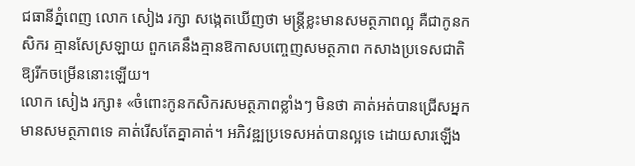ជធានីភ្នំពេញ លោក សៀង រក្សា សង្កេតឃើញថា មន្ត្រីខ្លះមានសមត្ថភាពល្អ គឺជាកូនកសិករ គ្មានសែស្រឡាយ ពួកគេនឹងគ្មានឱកាសបញ្ចេញសមត្ថភាព កសាងប្រទេសជាតិឱ្យរីកចម្រើននោះឡើយ។
លោក សៀង រក្សា៖ «ចំពោះកូនកសិករសមត្ថភាពខ្លាំងៗ មិនថា គាត់អត់បានជ្រើសអ្នកមានសមត្ថភាពទេ គាត់រើសតែគ្នាគាត់។ អភិវឌ្ឍប្រទេសអត់បានល្អទេ ដោយសារឡើង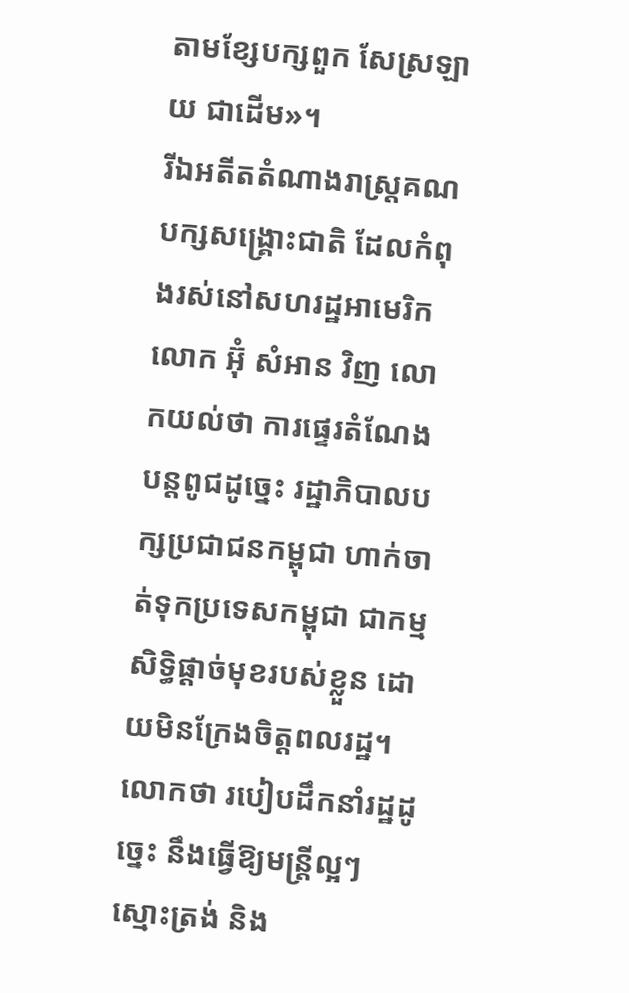តាមខ្សែបក្សពួក សែស្រឡាយ ជាដើម»។
រីឯអតីតតំណាងរាស្ត្រគណបក្សសង្គ្រោះជាតិ ដែលកំពុងរស់នៅសហរដ្ឋអាមេរិក លោក អ៊ុំ សំអាន វិញ លោកយល់ថា ការផ្ទេរតំណែងបន្តពូជដូច្នេះ រដ្ឋាភិបាលបក្សប្រជាជនកម្ពុជា ហាក់ចាត់ទុកប្រទេសកម្ពុជា ជាកម្មសិទ្ធិផ្តាច់មុខរបស់ខ្លួន ដោយមិនក្រែងចិត្តពលរដ្ឋ។ លោកថា របៀបដឹកនាំរដ្ឋដូច្នេះ នឹងធ្វើឱ្យមន្ត្រីល្អៗ ស្មោះត្រង់ និង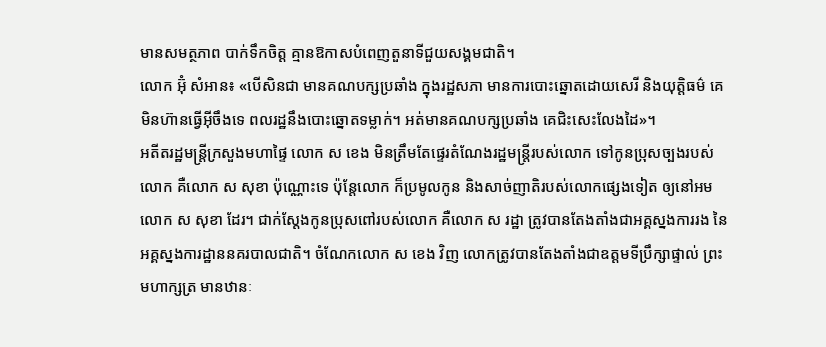មានសមត្ថភាព បាក់ទឹកចិត្ត គ្មានឱកាសបំពេញតួនាទីជួយសង្គមជាតិ។
លោក អ៊ុំ សំអាន៖ «បើសិនជា មានគណបក្សប្រឆាំង ក្នុងរដ្ឋសភា មានការបោះឆ្នោតដោយសេរី និងយុត្តិធម៌ គេមិនហ៊ានធ្វើអ៊ីចឹងទេ ពលរដ្ឋនឹងបោះឆ្នោតទម្លាក់។ អត់មានគណបក្សប្រឆាំង គេជិះសេះលែងដៃ»។
អតីតរដ្ឋមន្ត្រីក្រសួងមហាផ្ទៃ លោក ស ខេង មិនត្រឹមតែផ្ទេរតំណែងរដ្ឋមន្ត្រីរបស់លោក ទៅកូនប្រុសច្បងរបស់លោក គឺលោក ស សុខា ប៉ុណ្ណោះទេ ប៉ុន្តែលោក ក៏ប្រមូលកូន និងសាច់ញាតិរបស់លោកផ្សេងទៀត ឲ្យនៅអម លោក ស សុខា ដែរ។ ជាក់ស្តែងកូនប្រុសពៅរបស់លោក គឺលោក ស រដ្ឋា ត្រូវបានតែងតាំងជាអគ្គស្នងការរង នៃអគ្គស្នងការដ្ឋាននគរបាលជាតិ។ ចំណែកលោក ស ខេង វិញ លោកត្រូវបានតែងតាំងជាឧត្តមទីប្រឹក្សាផ្ទាល់ ព្រះមហាក្សត្រ មានឋានៈ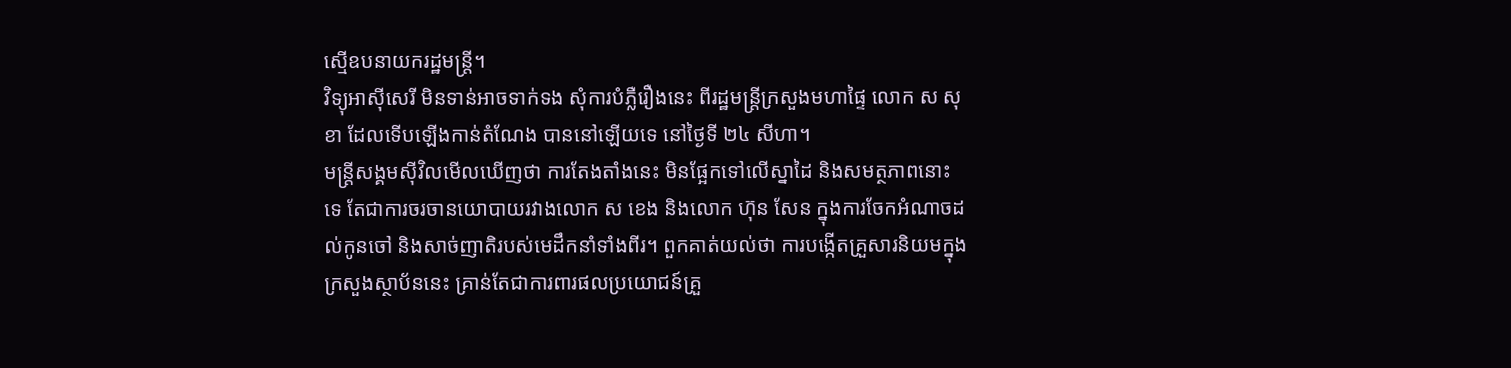ស្មើឧបនាយករដ្ឋមន្ត្រី។
វិទ្យុអាស៊ីសេរី មិនទាន់អាចទាក់ទង សុំការបំភ្លឺរឿងនេះ ពីរដ្ឋមន្ត្រីក្រសួងមហាផ្ទៃ លោក ស សុខា ដែលទើបឡើងកាន់តំណែង បាននៅឡើយទេ នៅថ្ងៃទី ២៤ សីហា។
មន្ត្រីសង្គមស៊ីវិលមើលឃើញថា ការតែងតាំងនេះ មិនផ្អែកទៅលើស្នាដៃ និងសមត្ថភាពនោះទេ តែជាការចរចានយោបាយរវាងលោក ស ខេង និងលោក ហ៊ុន សែន ក្នុងការចែកអំណាចដល់កូនចៅ និងសាច់ញាតិរបស់មេដឹកនាំទាំងពីរ។ ពួកគាត់យល់ថា ការបង្កើតគ្រួសារនិយមក្នុងក្រសួងស្ថាប័ននេះ គ្រាន់តែជាការពារផលប្រយោជន៍គ្រួ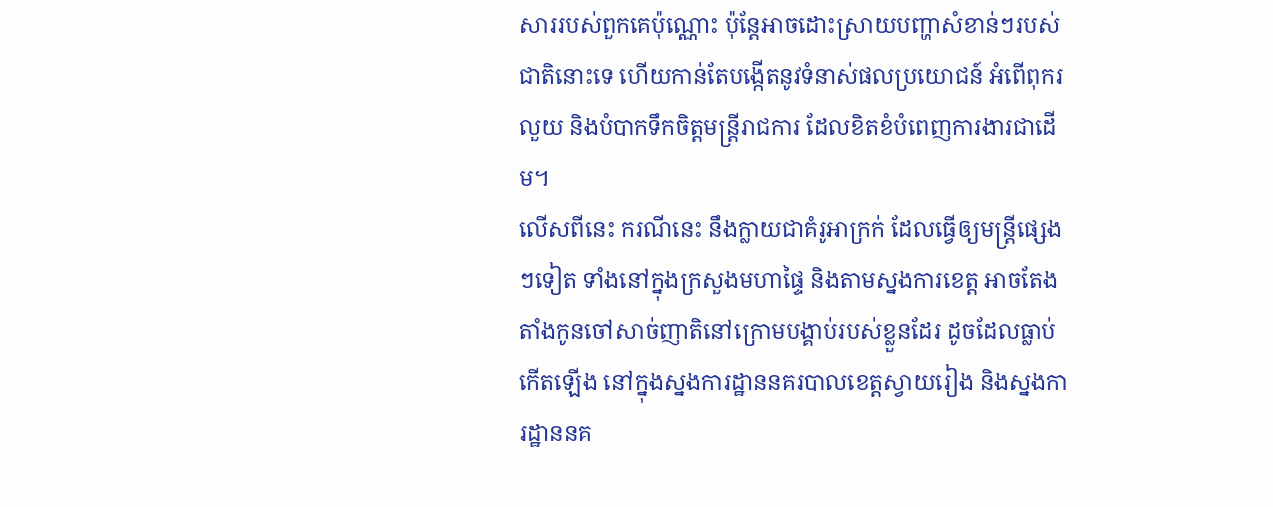សាររបស់ពួកគេប៉ុណ្ណោះ ប៉ុន្តែអាចដោះស្រាយបញ្ហាសំខាន់ៗរបស់ជាតិនោះទេ ហើយកាន់តែបង្កើតនូវទំនាស់ផលប្រយោជន៍ អំពើពុករលួយ និងបំបាកទឹកចិត្តមន្ត្រីរាជការ ដែលខិតខំបំពេញការងារជាដើម។
លើសពីនេះ ករណីនេះ នឹងក្លាយជាគំរូអាក្រក់ ដែលធ្វើឲ្យមន្ត្រីផ្សេងៗទៀត ទាំងនៅក្នុងក្រសួងមហាផ្ទៃ និងតាមស្នងការខេត្ត អាចតែងតាំងកូនចៅសាច់ញាតិនៅក្រោមបង្គាប់របស់ខ្លួនដែរ ដូចដែលធ្លាប់កើតឡើង នៅក្នុងស្នងការដ្ឋាននគរបាលខេត្តស្វាយរៀង និងស្នងការដ្ឋាននគ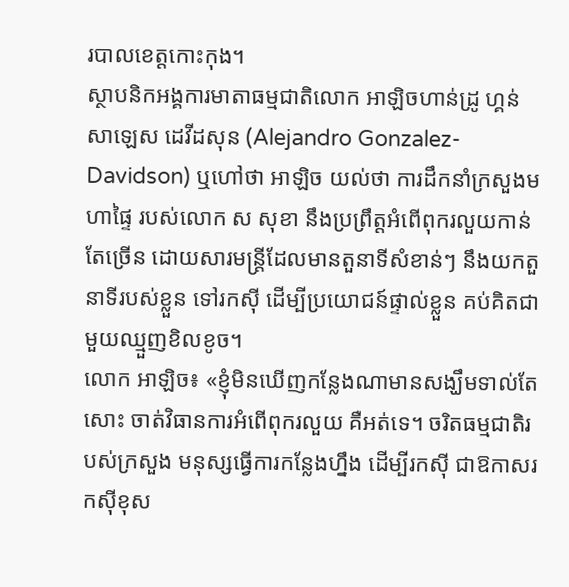របាលខេត្តកោះកុង។
ស្ថាបនិកអង្គការមាតាធម្មជាតិលោក អាឡិចហាន់ដ្រូ ហ្គន់សាឡេស ដេវីដសុន (Alejandro Gonzalez-Davidson) ឬហៅថា អាឡិច យល់ថា ការដឹកនាំក្រសួងមហាផ្ទៃ របស់លោក ស សុខា នឹងប្រព្រឹត្តអំពើពុករលួយកាន់តែច្រើន ដោយសារមន្ត្រីដែលមានតួនាទីសំខាន់ៗ នឹងយកតួនាទីរបស់ខ្លួន ទៅរកស៊ី ដើម្បីប្រយោជន៍ផ្ទាល់ខ្លួន គប់គិតជាមួយឈ្មួញខិលខូច។
លោក អាឡិច៖ «ខ្ញុំមិនឃើញកន្លែងណាមានសង្ឃឹមទាល់តែសោះ ចាត់វិធានការអំពើពុករលួយ គឺអត់ទេ។ ចរិតធម្មជាតិរបស់ក្រសួង មនុស្សធ្វើការកន្លែងហ្នឹង ដើម្បីរកស៊ី ជាឱកាសរកស៊ីខុស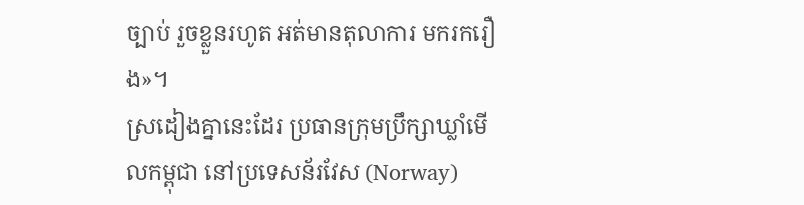ច្បាប់ រួចខ្លួនរហូត អត់មានតុលាការ មករករឿង»។
ស្រដៀងគ្នានេះដែរ ប្រធានក្រុមប្រឹក្សាឃ្លាំមើលកម្ពុជា នៅប្រទេសន័រវែស (Norway)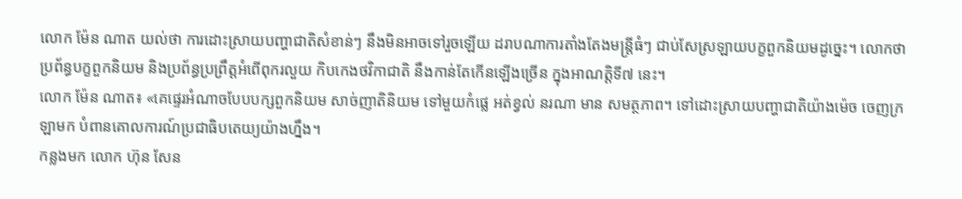លោក ម៉ែន ណាត យល់ថា ការដោះស្រាយបញ្ហាជាតិសំខាន់ៗ នឹងមិនអាចទៅរួចឡើយ ដរាបណាការតាំងតែងមន្ត្រីធំៗ ជាប់សែស្រឡាយបក្ខពួកនិយមដូច្នេះ។ លោកថា ប្រព័ន្ធបក្ខពួកនិយម និងប្រព័ន្ធប្រព្រឹត្តអំពើពុករលួយ កិបកេងថវិកាជាតិ នឹងកាន់តែកើនឡើងច្រើន ក្នុងអាណត្តិទី៧ នេះ។
លោក ម៉ែន ណាត៖ «គេផ្ទេរអំណាចបែបបក្សពួកនិយម សាច់ញាតិនិយម ទៅមួយកំផ្លេ អត់ខ្វល់ នរណា មាន សមត្ថភាព។ ទៅដោះស្រាយបញ្ហាជាតិយ៉ាងម៉េច ចេញក្រឡាមក បំពានគោលការណ៍ប្រជាធិបតេយ្យយ៉ាងហ្នឹង។
កន្លងមក លោក ហ៊ុន សែន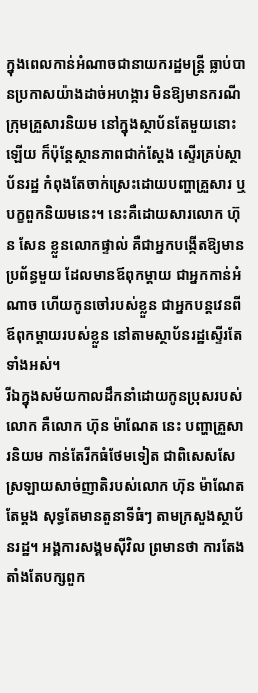ក្នុងពេលកាន់អំណាចជានាយករដ្ឋមន្ត្រី ធ្លាប់បានប្រកាសយ៉ាងដាច់អហង្ការ មិនឱ្យមានករណីក្រុមគ្រួសារនិយម នៅក្នុងស្ថាប័នតែមួយនោះឡើយ ក៏ប៉ុន្តែស្ថានភាពជាក់ស្តែង ស្ទើរគ្រប់ស្ថាប័នរដ្ឋ កំពុងតែចាក់ស្រេះដោយបញ្ហាគ្រួសារ ឬបក្ខពួកនិយមនេះ។ នេះគឺដោយសារលោក ហ៊ុន សែន ខ្លួនលោកផ្ទាល់ គឺជាអ្នកបង្កើតឱ្យមានប្រព័ន្ធមួយ ដែលមានឪពុកម្ដាយ ជាអ្នកកាន់អំណាច ហើយកូនចៅរបស់ខ្លួន ជាអ្នកបន្តវេនពីឪពុកម្ដាយរបស់ខ្លួន នៅតាមស្ថាប័នរដ្ឋស្ទើរតែទាំងអស់។
រីឯក្នុងសម័យកាលដឹកនាំដោយកូនប្រុសរបស់លោក គឺលោក ហ៊ុន ម៉ាណែត នេះ បញ្ហាគ្រួសារនិយម កាន់តែរីកធំថែមទៀត ជាពិសេសសែស្រឡាយសាច់ញាតិរបស់លោក ហ៊ុន ម៉ាណែត តែម្តង សុទ្ធតែមានតួនាទីធំៗ តាមក្រសួងស្ថាប័នរដ្ឋ។ អង្គការសង្គមស៊ីវិល ព្រមានថា ការតែងតាំងតែបក្សពួក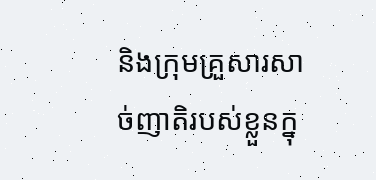និងក្រុមគ្រួសារសាច់ញាតិរបស់ខ្លួនក្នុ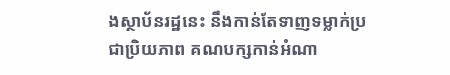ងស្ថាប័នរដ្ឋនេះ នឹងកាន់តែទាញទម្លាក់ប្រជាប្រិយភាព គណបក្សកាន់អំណា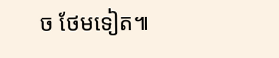ច ថែមទៀត៕